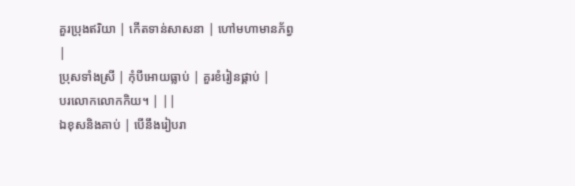គួរប្រុងឥរិយា | កើតទាន់សាសនា | ហៅមហាមានភ័ព្វ |
ប្រុសទាំងស្រី | កុំបីអោយធ្លាប់ | គួរខំរៀនផ្គាប់ |
បរលោកលោកកិយ។ | ||
ឯខុសនិងគាប់ | បើនឹងរៀបរា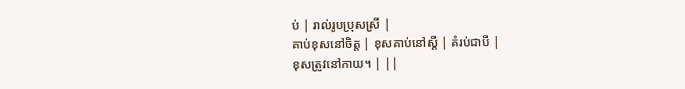ប់ | រាល់រូបប្រុសស្រី |
គាប់ខុសនៅចិត្ត | ខុសគាប់នៅស្ដី | គំរប់ជាបី |
ខុសត្រូវនៅកាយ។ | ||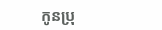កូនប្រុ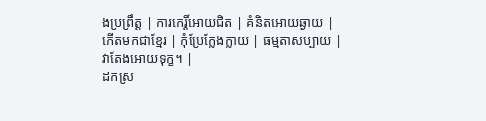ងប្រព្រឹត្ត | ការកេរ្តិ៍អោយជិត | គំនិតអោយឆ្ងាយ |
កើតមកជាខ្មែរ | កុំប្រែក្លែងក្លាយ | ធម្មតាសប្បាយ |
វាតែងអោយទុក្ខ។ |
ដកស្រ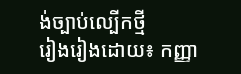ង់ច្បាប់ល្បើកថ្មី
រៀងរៀងដោយ៖ កញ្ញា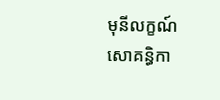មុនីលក្ខណ៍ សោគន្ធិកា